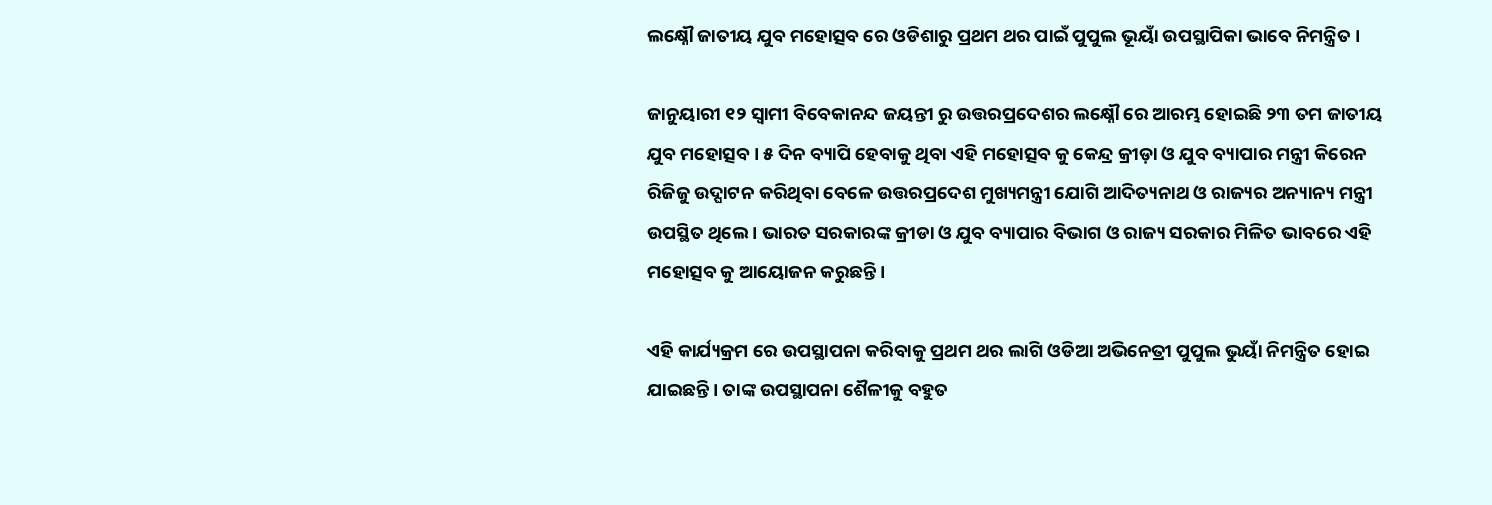ଲକ୍ଷ୍ନୌ ଜାତୀୟ ଯୁବ ମହୋତ୍ସବ ରେ ଓଡିଶାରୁ ପ୍ରଥମ ଥର ପାଇଁ ପୁପୁଲ ଭୂୟାଁ ଉପସ୍ଥାପିକା ଭାବେ ନିମନ୍ତ୍ରିତ ।

ଜାନୁୟାରୀ ୧୨ ସ୍ବାମୀ ବିବେକାନନ୍ଦ ଜୟନ୍ତୀ ରୁ ଉତ୍ତରପ୍ରଦେଶର ଲକ୍ଷ୍ନୌ ରେ ଆରମ୍ଭ ହୋଇଛି ୨୩ ତମ ଜାତୀୟ ଯୁବ ମହୋତ୍ସବ । ୫ ଦିନ ବ୍ୟାପି ହେବାକୁ ଥିବା ଏହି ମହୋତ୍ସବ କୁ କେନ୍ଦ୍ର କ୍ରୀଡ଼ା ଓ ଯୁବ ବ୍ୟାପାର ମନ୍ତ୍ରୀ କିରେନ ରିଜିଜୁ ଉଦ୍ଘାଟନ କରିଥିବା ବେଳେ ଉତ୍ତରପ୍ରଦେଶ ମୁଖ୍ୟମନ୍ତ୍ରୀ ଯୋଗି ଆଦିତ୍ୟନାଥ ଓ ରାଜ୍ୟର ଅନ୍ୟାନ୍ୟ ମନ୍ତ୍ରୀ ଉପସ୍ଥିତ ଥିଲେ । ଭାରତ ସରକାରଙ୍କ କ୍ରୀଡା ଓ ଯୁବ ବ୍ୟାପାର ବିଭାଗ ଓ ରାଜ୍ୟ ସରକାର ମିଳିତ ଭାବରେ ଏହି ମହୋତ୍ସବ କୁ ଆୟୋଜନ କରୁଛନ୍ତି ।

ଏହି କାର୍ଯ୍ୟକ୍ରମ ରେ ଉପସ୍ଥାପନା କରିବାକୁ ପ୍ରଥମ ଥର ଲାଗି ଓଡିଆ ଅଭିନେତ୍ରୀ ପୁପୁଲ ଭୁୟାଁ ନିମନ୍ତ୍ରିତ ହୋଇ ଯାଇଛନ୍ତି । ତାଙ୍କ ଉପସ୍ଥାପନା ଶୈଳୀକୁ ବହୁତ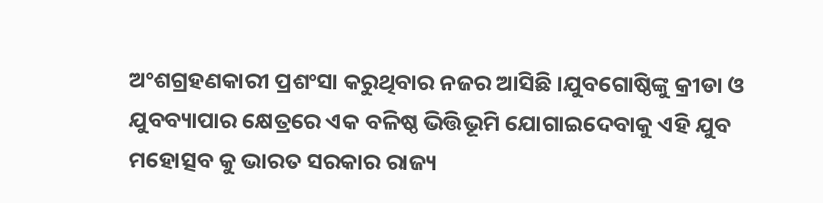ଅଂଶଗ୍ରହଣକାରୀ ପ୍ରଶଂସା କରୁଥିବାର ନଜର ଆସିଛି ।ଯୁବଗୋଷ୍ଠିଙ୍କୁ କ୍ରୀଡା ଓ ଯୁବବ୍ୟାପାର କ୍ଷେତ୍ରରେ ଏକ ବଳିଷ୍ଠ ଭିତ୍ତିଭୂମି ଯୋଗାଇଦେବାକୁ ଏହି ଯୁବ ମହୋତ୍ସବ କୁ ଭାରତ ସରକାର ରାଜ୍ୟ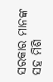ସରକାର ମାନଙ୍କ ସହ ମିଶି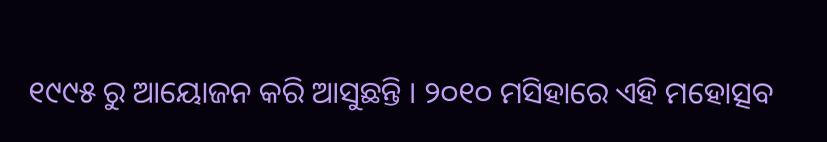୧୯୯୫ ରୁ ଆୟୋଜନ କରି ଆସୁଛନ୍ତି । ୨୦୧୦ ମସିହାରେ ଏହି ମହୋତ୍ସବ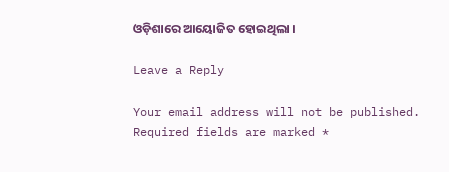ଓଡ଼ିଶାରେ ଆୟୋଜିତ ହୋଇଥିଲା ।

Leave a Reply

Your email address will not be published. Required fields are marked *